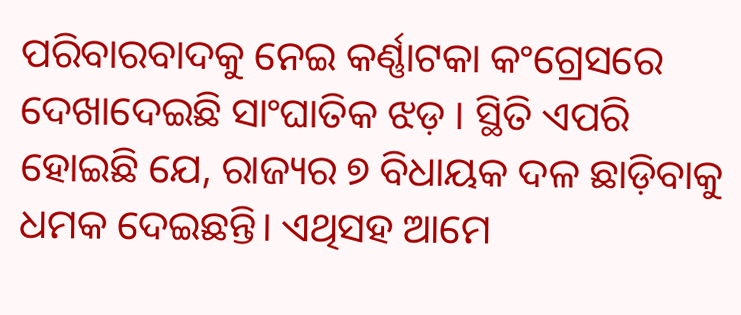ପରିବାରବାଦକୁ ନେଇ କର୍ଣ୍ଣାଟକା କଂଗ୍ରେସରେ ଦେଖାଦେଇଛି ସାଂଘାତିକ ଝଡ଼ । ସ୍ଥିତି ଏପରି ହୋଇଛି ଯେ, ରାଜ୍ୟର ୭ ବିଧାୟକ ଦଳ ଛାଡ଼ିବାକୁ ଧମକ ଦେଇଛନ୍ତି। ଏଥିସହ ଆମେ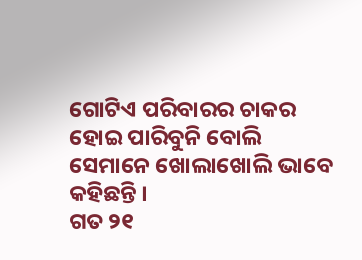ଗୋଟିଏ ପରିବାରର ଚାକର ହୋଇ ପାରିବୁନି ବୋଲି ସେମାନେ ଖୋଲାଖୋଲି ଭାବେ କହିଛନ୍ତି ।
ଗତ ୨୧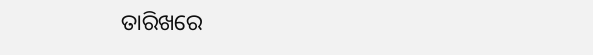ତାରିଖରେ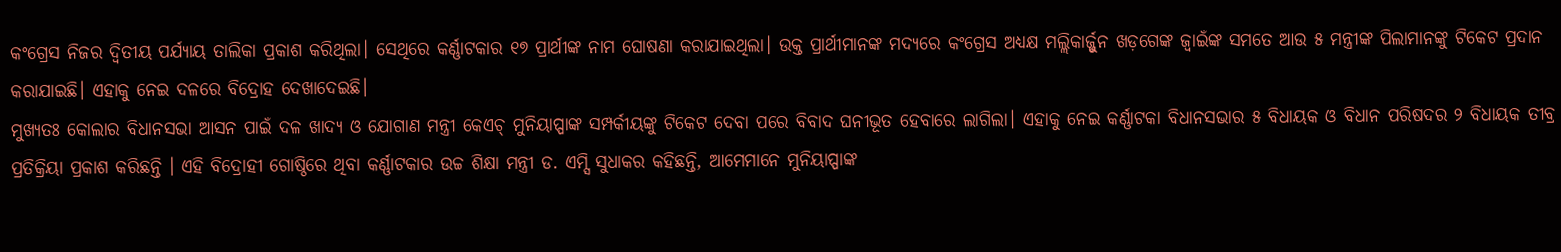କଂଗ୍ରେସ ନିଜର ଦ୍ୱିତୀୟ ପର୍ଯ୍ୟାୟ ତାଲିକା ପ୍ରକାଶ କରିଥିଲା। ସେଥିରେ କର୍ଣ୍ଣାଟକାର ୧୭ ପ୍ରାର୍ଥୀଙ୍କ ନାମ ଘୋଷଣା କରାଯାଇଥିଲା। ଉକ୍ତ ପ୍ରାର୍ଥୀମାନଙ୍କ ମଦ୍ୟରେ କଂଗ୍ରେସ ଅଧ୍ୟକ୍ଷ ମଲ୍ଲିକାର୍ଜ୍ଜୁନ ଖଡ଼ଗେଙ୍କ ଜ୍ୱାଇଁଙ୍କ ସମତେ ଆଉ ୫ ମନ୍ତ୍ରୀଙ୍କ ପିଲାମାନଙ୍କୁ ଟିକେଟ ପ୍ରଦାନ କରାଯାଇଛି। ଏହାକୁ ନେଇ ଦଳରେ ବିଦ୍ରୋହ ଦେଖାଦେଇଛି।
ମୁଖ୍ୟତଃ କୋଲାର ବିଧାନସଭା ଆସନ ପାଇଁ ଦଳ ଖାଦ୍ୟ ଓ ଯୋଗାଣ ମନ୍ତ୍ରୀ କେଏଚ୍ ମୁନିୟାପ୍ପାଙ୍କ ସମ୍ପର୍କୀୟଙ୍କୁ ଟିକେଟ ଦେବା ପରେ ବିବାଦ ଘନୀଭୂତ ହେବାରେ ଲାଗିଲା। ଏହାକୁ ନେଇ କର୍ଣ୍ଣାଟକା ବିଧାନସଭାର ୫ ବିଧାୟକ ଓ ବିଧାନ ପରିଷଦର ୨ ବିଧାୟକ ତୀବ୍ର ପ୍ରତିକ୍ରିୟା ପ୍ରକାଶ କରିଛନ୍ତି । ଏହି ବିଦ୍ରୋହୀ ଗୋଷ୍ଠିରେ ଥିବା କର୍ଣ୍ଣାଟକାର ଉଚ୍ଚ ଶିକ୍ଷା ମନ୍ତ୍ରୀ ଡ. ଏମ୍ସି ସୁଧାକର କହିଛନ୍ତି, ଆମେମାନେ ମୁନିୟାପ୍ପାଙ୍କ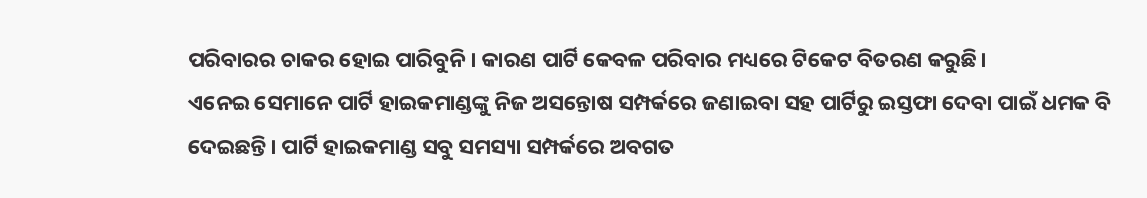ପରିବାରର ଚାକର ହୋଇ ପାରିବୁନି । କାରଣ ପାର୍ଟି କେବଳ ପରିବାର ମଧ୍ୟରେ ଟିକେଟ ବିତରଣ କରୁଛି।
ଏନେଇ ସେମାନେ ପାର୍ଟି ହାଇକମାଣ୍ଡଙ୍କୁ ନିଜ ଅସନ୍ତୋଷ ସମ୍ପର୍କରେ ଜଣାଇବା ସହ ପାର୍ଟିରୁ ଇସ୍ତଫା ଦେବା ପାଇଁ ଧମକ ବି ଦେଇଛନ୍ତି। ପାର୍ଟି ହାଇକମାଣ୍ଡ ସବୁ ସମସ୍ୟା ସମ୍ପର୍କରେ ଅବଗତ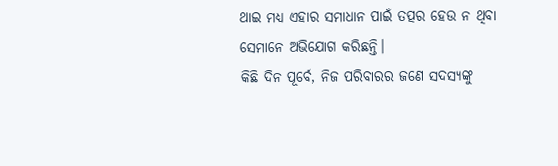ଥାଇ ମଧ୍ୟ ଏହାର ସମାଧାନ ପାଇଁ ତତ୍ପର ହେଉ ନ ଥିବା ସେମାନେ ଅଭିଯୋଗ କରିଛନ୍ତି।
କିଛି ଦିନ ପୂର୍ବେ, ନିଜ ପରିବାରର ଜଣେ ସଦସ୍ୟଙ୍କୁ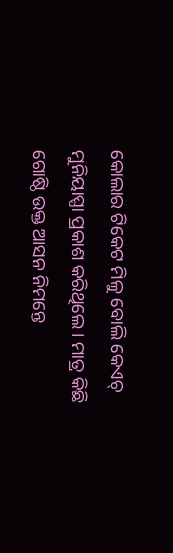କୋଲାର ଟିକେଟ ମିଳୁ ବୋଲି କେଏଚ୍ ମୁନିୟାପ୍ପା ପ୍ରକାଶ କରିଥିଲେ। ମାତ୍ର କିଛି ଗୋଷ୍ଠି ଉକ୍ତ ଆସନ ନିମନ୍ତେ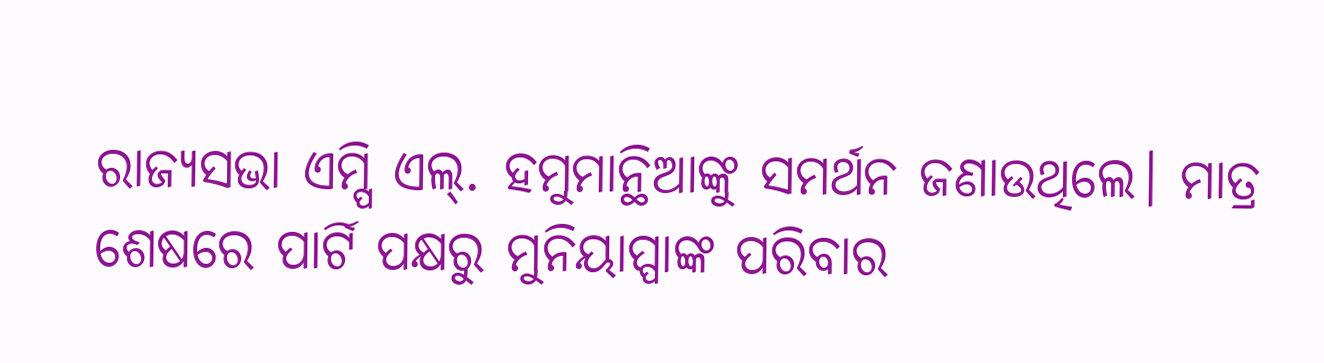ରାଜ୍ୟସଭା ଏମ୍ପି ଏଲ୍. ହମୁମାନ୍ଥିଆଙ୍କୁ ସମର୍ଥନ ଜଣାଉଥିଲେ। ମାତ୍ର ଶେଷରେ ପାର୍ଟି ପକ୍ଷରୁ ମୁନିୟାପ୍ପାଙ୍କ ପରିବାର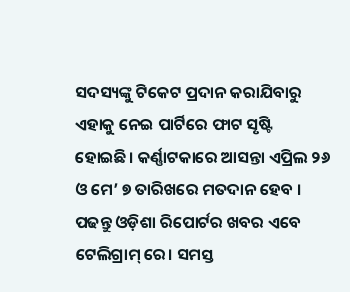ସଦସ୍ୟଙ୍କୁ ଟିକେଟ ପ୍ରଦାନ କରାଯିବାରୁ ଏହାକୁ ନେଇ ପାର୍ଟିରେ ଫାଟ ସୃଷ୍ଟି ହୋଇଛି। କର୍ଣ୍ଣାଟକାରେ ଆସନ୍ତା ଏପ୍ରିଲ ୨୬ ଓ ମେ’ ୭ ତାରିଖରେ ମତଦାନ ହେବ ।
ପଢନ୍ତୁ ଓଡ଼ିଶା ରିପୋର୍ଟର ଖବର ଏବେ ଟେଲିଗ୍ରାମ୍ ରେ। ସମସ୍ତ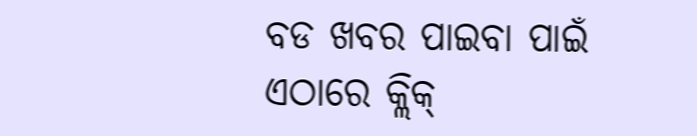ବଡ ଖବର ପାଇବା ପାଇଁ ଏଠାରେ କ୍ଲିକ୍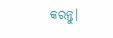କରନ୍ତୁ।